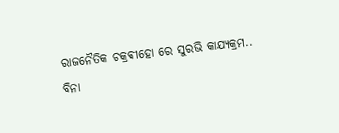ରାଜନୈତିକ ଚକ୍ରଵୀହୋ ରେ ସୁରଭି କାଯ୍ୟକ୍ରମ..
ବିନା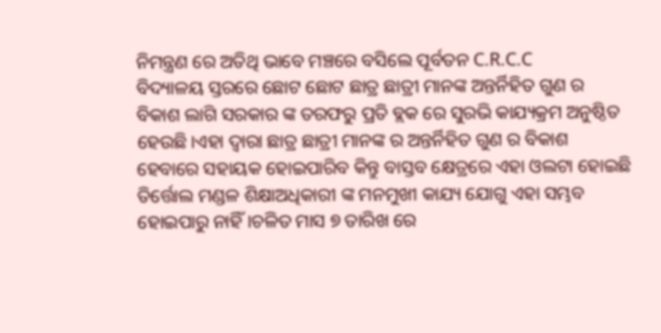ନିମନ୍ତ୍ରଣ ରେ ଅତିଥି ଭାବେ ମଞ୍ଚରେ ବସିଲେ ପୂର୍ବତନ C.R.C.C
ବିଦ୍ୟାଳୟ ସ୍ତରରେ ଛୋଟ ଛୋଟ ଛାତ୍ର ଛାତ୍ରୀ ମାନଙ୍କ ଅନ୍ତର୍ନିହିତ ଗୁଣ ର ବିକାଶ ଲାଗି ସରକାର ଙ୍କ ତରଫରୁ ପ୍ରତି ବ୍ଲକ ରେ ସୁରଭି କାଯ୍ୟକ୍ରମ ଅନୁଷ୍ଠିତ ହେଉଛି।ଏହା ଦ୍ଵାରା ଛାତ୍ର ଛାତ୍ରୀ ମାନଙ୍କ ର ଅନ୍ତର୍ନିହିତ ଗୁଣ ର ବିକାଶ ହେବାରେ ସହାୟକ ହୋଇପାରିବ କିନ୍ତୁ ବାସ୍ତବ କ୍ଷେତ୍ରରେ ଏହା ଓଲଟା ହୋଇଛି ତିର୍ତ୍ତୋଲ ମଣ୍ଡଳ ଶିକ୍ଷାଅଧିକାରୀ ଙ୍କ ମନମୁଖୀ କାଯ୍ୟ ଯୋଗୁ ଏହା ସମ୍ଭବ ହୋଇପାରୁ ନାହିଁ।ଚଳିତ ମାସ ୭ ତାରିଖ ରେ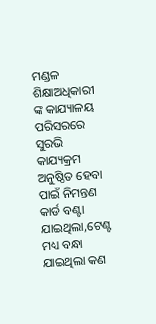ମଣ୍ଡଳ ଶିକ୍ଷାଅଧିକାରୀ ଙ୍କ କାଯ୍ୟାଳୟ ପରିସରରେ ସୁରଭି କାଯ୍ୟକ୍ରମ ଅନୁଷ୍ଠିତ ହେବା ପାଇଁ ନିମନ୍ତଣ କାର୍ଡ ବଣ୍ଟା ଯାଇଥିଲା,ଟେଣ୍ଟ ମଧ୍ୟ ବନ୍ଧା ଯାଇଥିଲା କଣ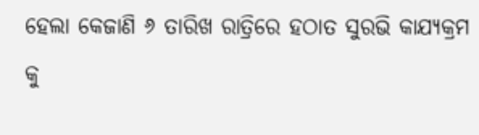ହେଲା କେଜାଣି ୬ ତାରିଖ ରାତ୍ରିରେ ହଠାତ ସୁରଭି କାଯ୍ୟକ୍ରମ କୁ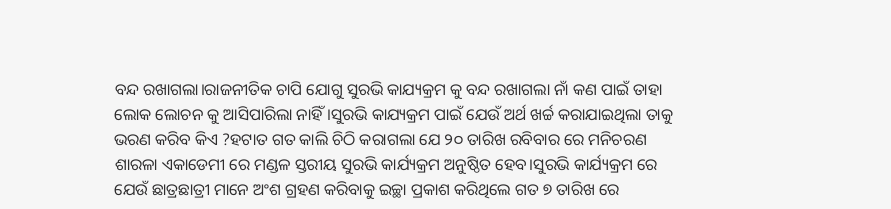ବନ୍ଦ ରଖାଗଲା।ରାଜନୀତିକ ଚାପି ଯୋଗୁ ସୁରଭି କାଯ୍ୟକ୍ରମ କୁ ବନ୍ଦ ରଖାଗଲା ନାଁ କଣ ପାଇଁ ତାହା ଲୋକ ଲୋଚନ କୁ ଆସିପାରିଲା ନାହିଁ।ସୁରଭି କାଯ୍ୟକ୍ରମ ପାଇଁ ଯେଉଁ ଅର୍ଥ ଖର୍ଚ୍ଚ କରାଯାଇଥିଲା ତାକୁ ଭରଣ କରିବ କିଏ ?ହଟାତ ଗତ କାଲି ଚିଠି କରାଗଲା ଯେ ୨୦ ତାରିଖ ରବିବାର ରେ ମନିଚରଣ ଶାରଳା ଏକାଡେମୀ ରେ ମଣ୍ଡଳ ସ୍ତରୀୟ ସୁରଭି କାର୍ଯ୍ୟକ୍ରମ ଅନୁଷ୍ଠିତ ହେବ।ସୁରଭି କାର୍ଯ୍ୟକ୍ରମ ରେ ଯେଉଁ ଛାତ୍ରଛାତ୍ରୀ ମାନେ ଅଂଶ ଗ୍ରହଣ କରିବାକୁ ଇଚ୍ଛା ପ୍ରକାଶ କରିଥିଲେ ଗତ ୭ ତାରିଖ ରେ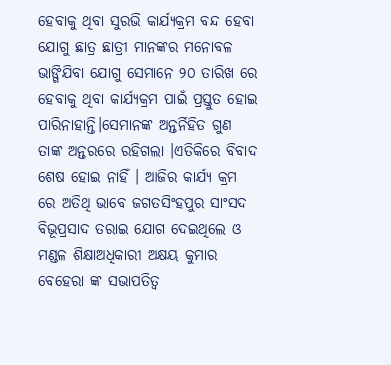ହେବାକୁ ଥିବା ସୁରଭି କାର୍ଯ୍ୟକ୍ରମ ବନ୍ଦ ହେବା ଯୋଗୁ ଛାତ୍ର ଛାତ୍ରୀ ମାନଙ୍କର ମନୋବଳ ଭାଙ୍ଗିଯିବା ଯୋଗୁ ସେମାନେ ୨୦ ତାରିଖ ରେ ହେବାକୁ ଥିବା କାର୍ଯ୍ୟକ୍ରମ ପାଇଁ ପ୍ରସ୍ତୁତ ହୋଇ ପାରିନାହାନ୍ତି।ସେମାନଙ୍କ ଅନ୍ତର୍ନିହିତ ଗୁଣ ତାଙ୍କ ଅନ୍ତରରେ ରହିଗଲା ।ଏତିକିରେ ବିବାଦ ଶେଷ ହୋଇ ନାହିଁ । ଆଜିର କାର୍ଯ୍ୟ କ୍ରମ ରେ ଅତିଥି ଭାବେ ଜଗତସିଂହପୁର ସାଂସଦ ବିଭୂପ୍ରସାଦ ତରାଇ ଯୋଗ ଦେଇଥିଲେ ଓ ମଣ୍ଡଳ ଶିକ୍ଷାଅଧିକାରୀ ଅକ୍ଷୟ କୁମାର ବେହେରା ଙ୍କ ସଭାପତିତ୍ୱ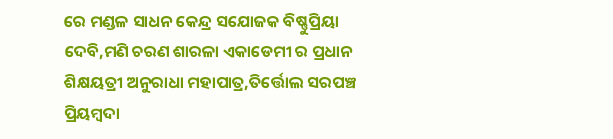ରେ ମଣ୍ଡଳ ସାଧନ କେନ୍ଦ୍ର ସଯୋଜକ ବିଷ୍ଣୁପ୍ରିୟା ଦେବି,ମଣି ଚରଣ ଶାରଳା ଏକାଡେମୀ ର ପ୍ରଧାନ ଶିକ୍ଷୟତ୍ରୀ ଅନୁରାଧା ମହାପାତ୍ର,ତିର୍ତ୍ତୋଲ ସରପଞ୍ଚ ପ୍ରିୟମ୍ବଦା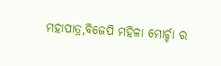ମହାପାତ୍ର,ବିଜେପି ମହିଳା ମୋର୍ଚ୍ଚା ର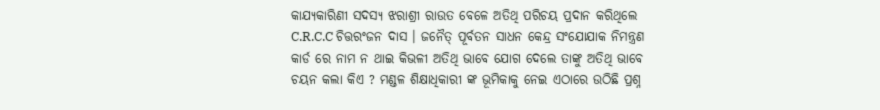କାଯ୍ୟକାରିଣୀ ସଦସ୍ୟ ଝରାଶ୍ରୀ ରାଉତ ବେଳେ ଅତିଥି ପରିଚୟ ପ୍ରଦାନ କରିଥିଲେ C.R.C.C ଚିତ୍ତରଂଜନ ଦାସ । ଜନୈତ୍ ପୂର୍ବତନ ସାଧନ କେନ୍ଦ୍ର ସଂଯୋଯାକ ନିମନ୍ତ୍ରଣ କାର୍ଡ ରେ ନାମ ନ ଥାଇ କିଭଳୀ ଅତିଥି ଭାବେ ଯୋଗ ଦେଲେ ତାଙ୍କୁ ଅତିଥି ଭାବେ ଚୟନ କଲା କିଏ ? ମଣ୍ଡଳ ଶିକ୍ଷାଧିକାରୀ ଙ୍କ ଭୂମିକାକୁ ନେଇ ଏଠାରେ ଉଠିଛି ପ୍ରଶ୍ନ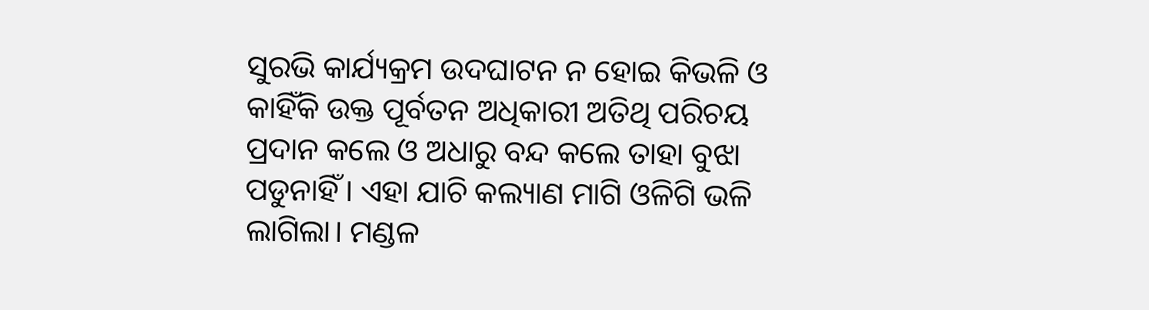ସୁରଭି କାର୍ଯ୍ୟକ୍ରମ ଉଦଘାଟନ ନ ହୋଇ କିଭଳି ଓ କାହିଁକି ଉକ୍ତ ପୂର୍ବତନ ଅଧିକାରୀ ଅତିଥି ପରିଚୟ ପ୍ରଦାନ କଲେ ଓ ଅଧାରୁ ବନ୍ଦ କଲେ ତାହା ବୁଝା ପଡୁନାହିଁ । ଏହା ଯାଚି କଲ୍ୟାଣ ମାଗି ଓଳିଗି ଭଳି ଲାଗିଲା। ମଣ୍ଡଳ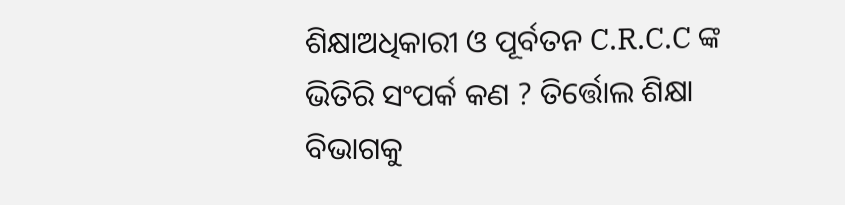ଶିକ୍ଷାଅଧିକାରୀ ଓ ପୂର୍ବତନ C.R.C.C ଙ୍କ ଭିତିରି ସଂପର୍କ କଣ ? ତିର୍ତ୍ତୋଲ ଶିକ୍ଷା ବିଭାଗକୁ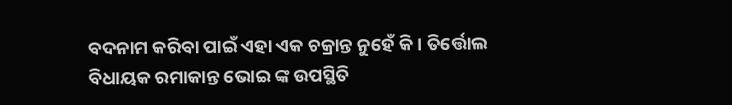ବଦନାମ କରିବା ପାଇଁ ଏହା ଏକ ଚକ୍ରାନ୍ତ ନୁହେଁ କି । ତିର୍ତ୍ତୋଲ ବିଧାୟକ ରମାକାନ୍ତ ଭୋଇ ଙ୍କ ଉପସ୍ଥିତି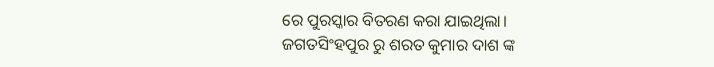ରେ ପୁରସ୍କାର ବିତରଣ କରା ଯାଇଥିଲା।
ଜଗତସିଂହପୁର ରୁ ଶରତ କୁମାର ଦାଶ ଙ୍କ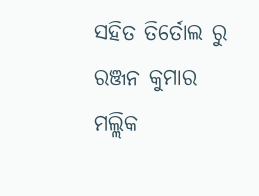ସହିତ ତିର୍ତୋଲ ରୁ ରଞ୍ଜନ କୁମାର ମଲ୍ଲିକ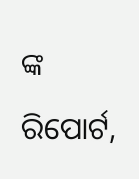ଙ୍କ ରିପୋର୍ଟ,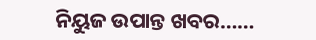ନିୟୁଜ ଉପାନ୍ତ ଖବର……